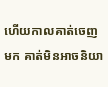ហើយកាលគាត់ចេញមក គាត់មិនអាចនិយា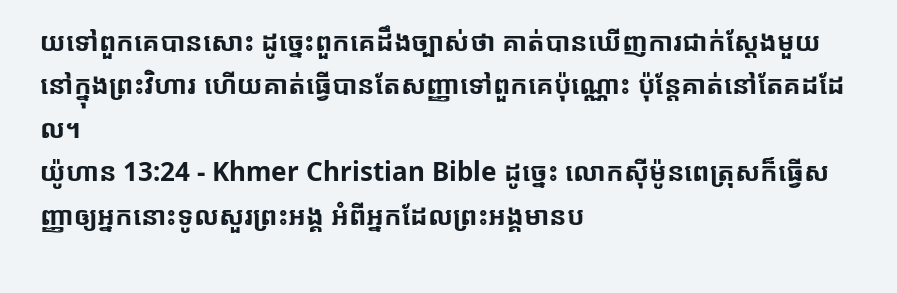យទៅពួកគេបានសោះ ដូច្នេះពួកគេដឹងច្បាស់ថា គាត់បានឃើញការជាក់ស្ដែងមួយនៅក្នុងព្រះវិហារ ហើយគាត់ធ្វើបានតែសញ្ញាទៅពួកគេប៉ុណ្ណោះ ប៉ុន្ដែគាត់នៅតែគដដែល។
យ៉ូហាន 13:24 - Khmer Christian Bible ដូច្នេះ លោកស៊ីម៉ូនពេត្រុសក៏ធ្វើសញ្ញាឲ្យអ្នកនោះទូលសួរព្រះអង្គ អំពីអ្នកដែលព្រះអង្គមានប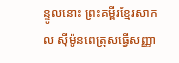ន្ទូលនោះ ព្រះគម្ពីរខ្មែរសាកល ស៊ីម៉ូនពេត្រុសធ្វើសញ្ញា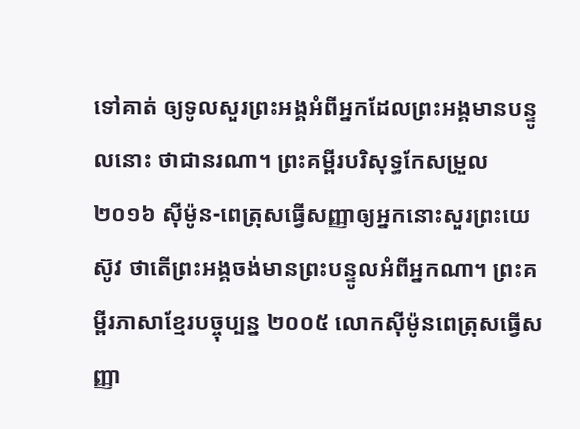ទៅគាត់ ឲ្យទូលសួរព្រះអង្គអំពីអ្នកដែលព្រះអង្គមានបន្ទូលនោះ ថាជានរណា។ ព្រះគម្ពីរបរិសុទ្ធកែសម្រួល ២០១៦ ស៊ីម៉ូន-ពេត្រុសធ្វើសញ្ញាឲ្យអ្នកនោះសួរព្រះយេស៊ូវ ថាតើព្រះអង្គចង់មានព្រះបន្ទូលអំពីអ្នកណា។ ព្រះគម្ពីរភាសាខ្មែរបច្ចុប្បន្ន ២០០៥ លោកស៊ីម៉ូនពេត្រុសធ្វើសញ្ញា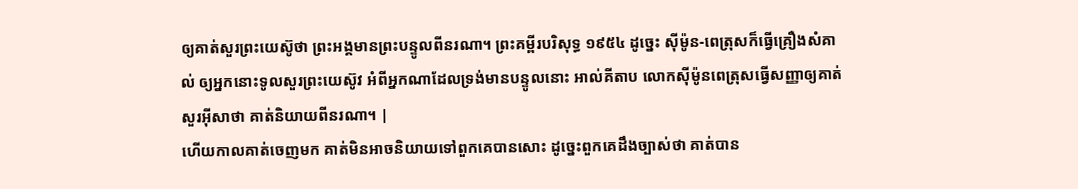ឲ្យគាត់សួរព្រះយេស៊ូថា ព្រះអង្គមានព្រះបន្ទូលពីនរណា។ ព្រះគម្ពីរបរិសុទ្ធ ១៩៥៤ ដូច្នេះ ស៊ីម៉ូន-ពេត្រុសក៏ធ្វើគ្រឿងសំគាល់ ឲ្យអ្នកនោះទូលសួរព្រះយេស៊ូវ អំពីអ្នកណាដែលទ្រង់មានបន្ទូលនោះ អាល់គីតាប លោកស៊ីម៉ូនពេត្រុសធ្វើសញ្ញាឲ្យគាត់សួរអ៊ីសាថា គាត់និយាយពីនរណា។ |
ហើយកាលគាត់ចេញមក គាត់មិនអាចនិយាយទៅពួកគេបានសោះ ដូច្នេះពួកគេដឹងច្បាស់ថា គាត់បាន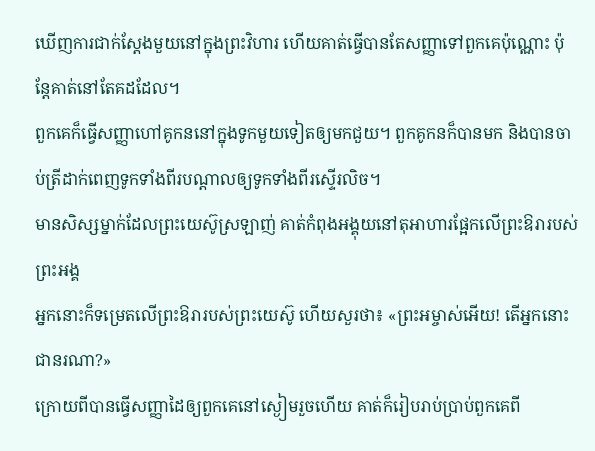ឃើញការជាក់ស្ដែងមួយនៅក្នុងព្រះវិហារ ហើយគាត់ធ្វើបានតែសញ្ញាទៅពួកគេប៉ុណ្ណោះ ប៉ុន្ដែគាត់នៅតែគដដែល។
ពួកគេក៏ធ្វើសញ្ញាហៅគូកននៅក្នុងទូកមួយទៀតឲ្យមកជួយ។ ពួកគូកនក៏បានមក និងបានចាប់ត្រីដាក់ពេញទូកទាំងពីរបណ្ដាលឲ្យទូកទាំងពីរស្ទើរលិច។
មានសិស្សម្នាក់ដែលព្រះយេស៊ូស្រឡាញ់ គាត់កំពុងអង្គុយនៅតុអាហារផ្អែកលើព្រះឱរារបស់ព្រះអង្គ
អ្នកនោះក៏ទម្រេតលើព្រះឱរារបស់ព្រះយេស៊ូ ហើយសួរថា៖ «ព្រះអម្ចាស់អើយ! តើអ្នកនោះជានរណា?»
ក្រោយពីបានធ្វើសញ្ញាដៃឲ្យពួកគេនៅស្ងៀមរួចហើយ គាត់ក៏រៀបរាប់ប្រាប់ពួកគេពី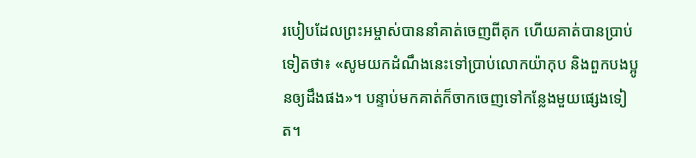របៀបដែលព្រះអម្ចាស់បាននាំគាត់ចេញពីគុក ហើយគាត់បានប្រាប់ទៀតថា៖ «សូមយកដំណឹងនេះទៅប្រាប់លោកយ៉ាកុប និងពួកបងប្អូនឲ្យដឹងផង»។ បន្ទាប់មកគាត់ក៏ចាកចេញទៅកន្លែងមួយផ្សេងទៀត។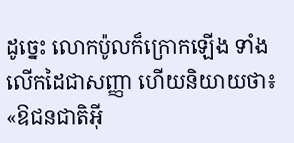ដូច្នេះ លោកប៉ូលក៏ក្រោកឡើង ទាំងលើកដៃជាសញ្ញា ហើយនិយាយថា៖ «ឱជនជាតិអ៊ី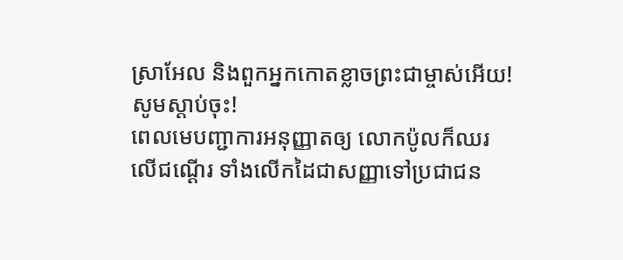ស្រាអែល និងពួកអ្នកកោតខ្លាចព្រះជាម្ចាស់អើយ! សូមស្ដាប់ចុះ!
ពេលមេបញ្ជាការអនុញ្ញាតឲ្យ លោកប៉ូលក៏ឈរលើជណ្ដើរ ទាំងលើកដៃជាសញ្ញាទៅប្រជាជន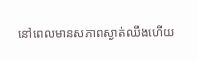នៅពេលមានសភាពស្ងាត់ឈឹងហើយ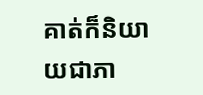គាត់ក៏និយាយជាភា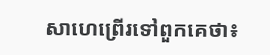សាហេព្រើរទៅពួកគេថា៖